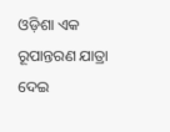ଓଡ଼ିଶା ଏକ ରୂପାନ୍ତରଣ ଯାତ୍ରା ଦେଇ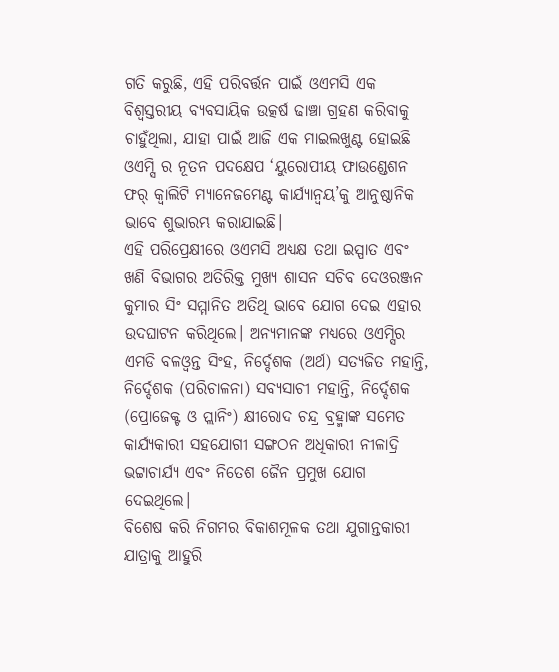ଗତି କରୁଛି, ଏହି ପରିବର୍ତ୍ତନ ପାଇଁ ଓଏମସି ଏକ ବିଶ୍ୱସ୍ତରୀୟ ବ୍ୟବସାୟିକ ଉତ୍କର୍ଷ ଢାଞ୍ଚା ଗ୍ରହଣ କରିବାକୁ ଚାହୁଁଥିଲା, ଯାହା ପାଇଁ ଆଜି ଏକ ମାଇଲଖୁଣ୍ଟ ହୋଇଛି ଓଏମ୍ସି ର ନୂତନ ପଦକ୍ଷେପ ‘ୟୁରୋପୀୟ ଫାଉଣ୍ଡେଶନ ଫର୍ କ୍ୱାଲିଟି ମ୍ୟାନେଜମେଣ୍ଟ କାର୍ଯ୍ୟାନ୍ବୟ’କୁ ଆନୁଷ୍ଠାନିକ ଭାବେ ଶୁଭାରମ୍ଭ କରାଯାଇଛି।
ଏହି ପରିପ୍ରେକ୍ଷୀରେ ଓଏମସି ଅଧ୍ୟକ୍ଷ ତଥା ଇସ୍ପାତ ଏବଂ ଖଣି ବିଭାଗର ଅତିରିକ୍ତ ମୁଖ୍ୟ ଶାସନ ସଚିବ ଦେଓରଞ୍ଜନ କୁମାର ସିଂ ସମ୍ମାନିତ ଅତିଥି ଭାବେ ଯୋଗ ଦେଇ ଏହାର ଉଦଘାଟନ କରିଥିଲେ। ଅନ୍ୟମାନଙ୍କ ମଧ୍ୟରେ ଓଏମ୍ସିର ଏମଡି ବଳଓ୍ବନ୍ତ ସିଂହ, ନିର୍ଦ୍ଦେଶକ (ଅର୍ଥ) ସତ୍ୟଜିତ ମହାନ୍ତି, ନିର୍ଦ୍ଦେଶକ (ପରିଚାଳନା) ସବ୍ୟସାଚୀ ମହାନ୍ତି, ନିର୍ଦ୍ଦେଶକ (ପ୍ରୋଜେକ୍ଟ ଓ ପ୍ଲାନିଂ) କ୍ଷୀରୋଦ ଚନ୍ଦ୍ର ବ୍ରହ୍ମାଙ୍କ ସମେତ କାର୍ଯ୍ୟକାରୀ ସହଯୋଗୀ ସଙ୍ଗଠନ ଅଧିକାରୀ ନୀଳାଦ୍ରି ଭଟ୍ଟାଚାର୍ଯ୍ୟ ଏବଂ ନିତେଶ ଜୈନ ପ୍ରମୁଖ ଯୋଗ ଦେଇଥିଲେ।
ବିଶେଷ କରି ନିଗମର ବିକାଶମୂଳକ ତଥା ଯୁଗାନ୍ତକାରୀ ଯାତ୍ରାକୁ ଆହୁରି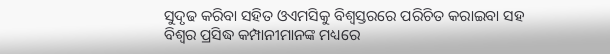ସୁଦୃଢ କରିବା ସହିତ ଓଏମସିକୁ ବିଶ୍ୱସ୍ତରରେ ପରିଚିତ କରାଇବା ସହ ବିଶ୍ୱର ପ୍ରସିଦ୍ଧ କମ୍ପାନୀମାନଙ୍କ ମଧ୍ୟରେ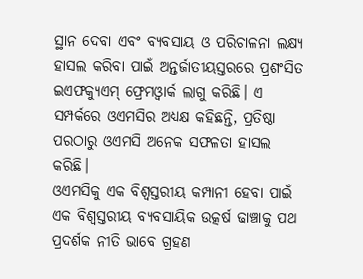ସ୍ଥାନ ଦେବା ଏବଂ ବ୍ୟବସାୟ ଓ ପରିଚାଳନା ଲକ୍ଷ୍ୟ ହାସଲ କରିବା ପାଇଁ ଅନ୍ତର୍ଜାତୀୟସ୍ତରରେ ପ୍ରଶଂସିତ ଇଏଫକ୍ୟୁଏମ୍ ଫ୍ରେମଓ୍ବାର୍କ ଲାଗୁ କରିଛି। ଏ ସମ୍ପର୍କରେ ଓଏମସିର ଅଧ୍ୟକ୍ଷ କହିଛନ୍ତି, ପ୍ରତିଷ୍ଠା ପରଠାରୁ ଓଏମସି ଅନେକ ସଫଳତା ହାସଲ କରିଛି।
ଓଏମସିକୁ ଏକ ବିଶ୍ୱସ୍ତରୀୟ କମ୍ପାନୀ ହେବା ପାଇଁ ଏକ ବିଶ୍ୱସ୍ତରୀୟ ବ୍ୟବସାୟିକ ଉତ୍କର୍ଷ ଢାଞ୍ଚାକୁ ପଥ ପ୍ରଦର୍ଶକ ନୀତି ଭାବେ ଗ୍ରହଣ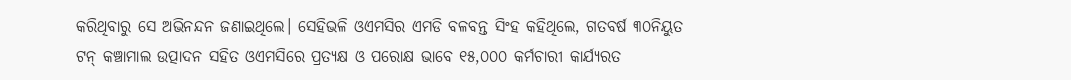କରିଥିବାରୁ ସେ ଅଭିନନ୍ଦନ ଜଣାଇଥିଲେ। ସେହିଭଳି ଓଏମସିର ଏମଡି ବଳବନ୍ତ ସିଂହ କହିଥିଲେ, ଗତବର୍ଷ ୩୦ନିୟୁତ ଟନ୍ କଞ୍ଚାମାଲ ଉତ୍ପାଦନ ସହିତ ଓଏମସିରେ ପ୍ରତ୍ୟକ୍ଷ ଓ ପରୋକ୍ଷ ଭାବେ ୧୫,୦୦୦ କର୍ମଚାରୀ କାର୍ଯ୍ୟରତ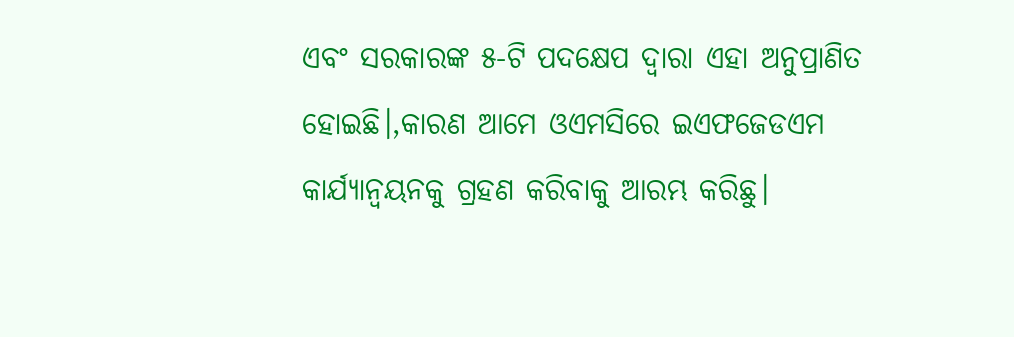ଏବଂ ସରକାରଙ୍କ ୫-ଟି ପଦକ୍ଷେପ ଦ୍ୱାରା ଏହା ଅନୁପ୍ରାଣିତ ହୋଇଛି।,କାରଣ ଆମେ ଓଏମସିରେ ଇଏଫଜେଡଏମ କାର୍ଯ୍ୟାନ୍ବୟନକୁ ଗ୍ରହଣ କରିବାକୁ ଆରମ୍ଭ କରିଛୁ।